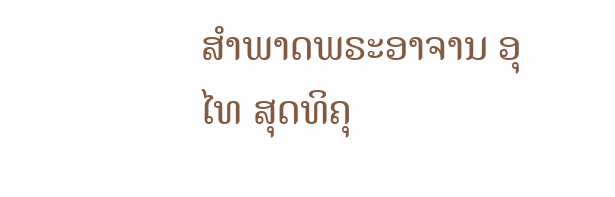ສໍາພາດພຣະອາຈານ ອຸໄທ ສຸດທິຄຸ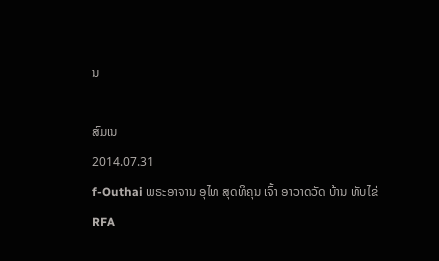ນ

ສົມເນ
2014.07.31
f-Outhai ພຣະອາຈານ ອຸໄທ ສຸດທິຄຸນ ເຈົ້າ ອາວາດວັດ ບ້ານ ທັບໄຂ່
RFA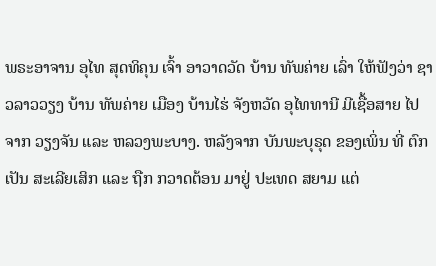ພຣະອາຈານ ອຸໄທ ສຸດທິຄຸນ ເຈົ້າ ອາວາດວັດ ບ້ານ ທັພຄ່າຍ ເລົ່າ ໃຫ້ຟັງວ່າ ຊາວລາວວຽງ ບ້ານ ທັພຄ່າຍ ເມືອງ ບ້ານໄຮ່ ຈັງຫວັດ ອຸໄທທານີ ມີເຊື້ອສາຍ ໄປຈາກ ວຽງຈັນ ແລະ ຫລວງພະບາງ. ຫລັງຈາກ ບັນພະບຸຣຸດ ຂອງເພິ່ນ ທີ່ ຕົກເປັນ ສະເລີຍເສິກ ແລະ ຖືກ ກວາດຕ້ອນ ມາຢູ່ ປະເທດ ສຍາມ ແຕ່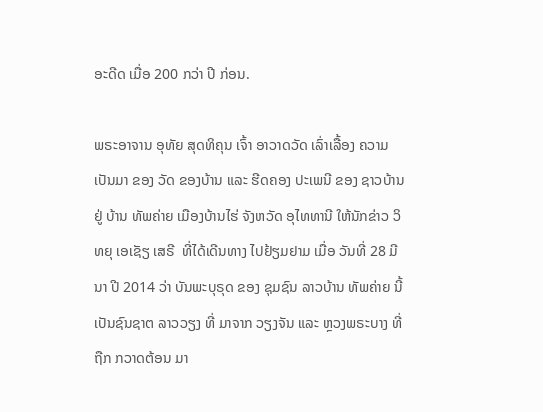ອະດີດ ເມື່ອ 200 ກວ່າ ປີ ກ່ອນ.

ພຣະອາຈານ ອຸທັຍ ສຸດທິຄຸນ ເຈົ້າ ອາວາດວັດ ເລົ່າເລື້ອງ ຄວາມເປັນມາ ຂອງ ວັດ ຂອງບ້ານ ແລະ ຮີດຄອງ ປະເພນີ ຂອງ ຊາວບ້ານ ຢູ່ ບ້ານ ທັພຄ່າຍ ເມືອງບ້ານໄຮ່ ຈັງຫວັດ ອຸໄທທານີ ໃຫ້ນັກຂ່າວ ວິທຍຸ ເອເຊັຽ ເສຣີ  ທີ່ໄດ້ເດີນທາງ ໄປຢ້ຽມຢາມ ເມື່ອ ວັນທີ່ 28 ມີນາ ປີ 2014 ວ່າ ບັນພະບຸຣຸດ ຂອງ ຊຸມຊົນ ລາວບ້ານ ທັພຄ່າຍ ນີ້ ເປັນຊົນຊາຕ ລາວວຽງ ທີ່ ມາຈາກ ວຽງຈັນ ແລະ ຫຼວງພຣະບາງ ທີ່ຖືກ ກວາດຕ້ອນ ມາ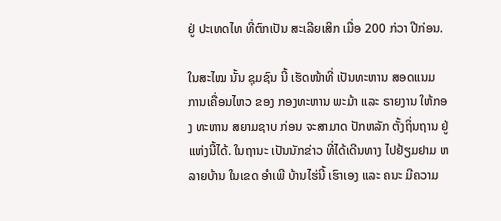ຢູ່ ປະເທດໄທ ທີ່ຕົກເປັນ ສະເລີຍເສິກ ເມື່ອ 200 ກ່ວາ ປີກ່ອນ.

ໃນສະໄໝ ນັ້ນ ຊຸມຊົນ ນີ້ ເຮັດໜ້າທີ່ ເປັນທະຫານ ສອດແນມ ການເຄື່ອນໄຫວ ຂອງ ກອງທະຫານ ພະມ້າ ແລະ ຣາຍງານ ໃຫ້ກອງ ທະຫານ ສຍາມຊາບ ກ່ອນ ຈະສາມາດ ປັກຫລັກ ຕັ້ງຖິ່ນຖານ ຢູ່ ແຫ່ງນີ້ໄດ້. ໃນຖານະ ເປັນນັກຂ່າວ ທີ່ໄດ້ເດີນທາງ ໄປຢ້ຽມຢາມ ຫລາຍບ້ານ ໃນເຂດ ອໍາເພີ ບ້ານໄຮ່ນີ້ ເຮົາເອງ ແລະ ຄນະ ມີຄວາມ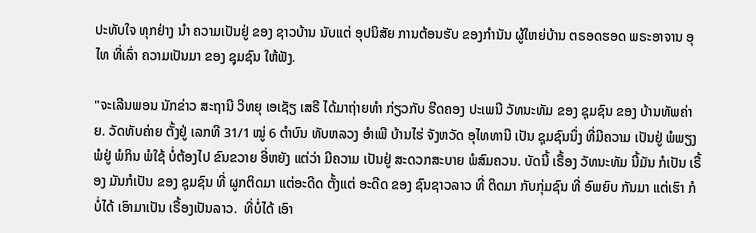ປະທັບໃຈ ທຸກຢ່າງ ນໍາ ຄວາມເປັນຢູ່ ຂອງ ຊາວບ້ານ ນັບແຕ່ ອຸປນິສັຍ ການຕ້ອນຮັບ ຂອງກໍານັນ ຜູ້ໃຫຍ່ບ້ານ ຕຣອດຮອດ ພຣະອາຈານ ອຸໄທ ທີ່ເລົ່າ ຄວາມເປັນມາ ຂອງ ຊຸມຊົນ ໃຫ້ຟັງ.

"ຈະເລີນພອນ ນັກຂ່າວ ສະຖານີ ວິທຍຸ ເອເຊັຽ ເສຣີ ໄດ້ມາຖ່າຍທໍາ ກ່ຽວກັບ ຮີດຄອງ ປະເພນີ ວັທນະທັມ ຂອງ ຊຸມຊົນ ຂອງ ບ້ານທັພຄ່າຍ. ວັດທັບຄ່າຍ ຕັ້ງຢູ່ ເລກທີ 31/1 ໝູ່ 6 ຕໍາບົນ ທັບຫລວງ ອໍາເພີ ບ້ານໄຮ່ ຈັງຫວັດ ອຸໄທທານີ ເປັນ ຊຸມຊົນນຶ່ງ ທີ່ມີຄວາມ ເປັນຢູ່ ພໍພຽງ ພໍຢູ່ ພໍກິນ ພໍໃຊ້ ບໍ່ຕ້ອງໄປ ຂົນຂວາຍ ອີ່ຫຍັງ ແຕ່ວ່າ ມີຄວາມ ເປັນຢູ່ ສະດວກສະບາຍ ພໍສົມຄວນ. ບັດນີ້ ເຣື້ອງ ວັທນະທັມ ນີ້ມັນ ກໍເປັນ ເຣື້ອງ ມັນກໍເປັນ ຂອງ ຊຸມຊົນ ທີ່ ຜູກຕິດມາ ແຕ່ອະດີດ ຕັ້ງແຕ່ ອະດີດ ຂອງ ຊົນຊາວລາວ ທີ່ ຕິດມາ ກັບກຸ່ມຊົນ ທີ່ ອົພຍົບ ກັນມາ ແຕ່ເຮົາ ກໍບໍ່ໄດ້ ເອົາມາເປັນ ເຣື້ອງເປັນລາວ.  ທີ່ບໍ່ໄດ້ ເອົາ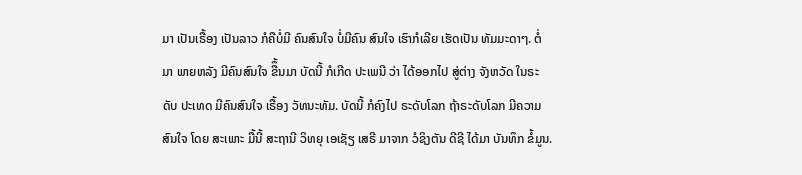ມາ ເປັນເຣື້ອງ ເປັນລາວ ກໍຄືບໍ່ມີ ຄົນສົນໃຈ ບໍ່ມີຄົນ ສົນໃຈ ເຮົາກໍເລີຍ ເຮັດເປັນ ທັມມະດາໆ. ຕໍ່ມາ ພາຍຫລັງ ມີຄົນສົນໃຈ ຂືຶ້ນມາ ບັດນີ້ ກໍເກີດ ປະເພນີ ວ່າ ໄດ້ອອກໄປ ສູ່ຕ່າງ ຈັງຫວັດ ໃນຣະດັບ ປະເທດ ມີຄົນສົນໃຈ ເຣື້ອງ ວັທນະທັມ. ບັດນີ້ ກໍຄົງໄປ ຣະດັບໂລກ ຖ້າຣະດັບໂລກ ມີຄວາມສົນໃຈ ໂດຍ ສະເພາະ ມື້ນີ້ ສະຖານີ ວິທຍຸ ເອເຊັຽ ເສຣີ ມາຈາກ ວໍຊິງຕັນ ດີຊີ ໄດ້ມາ ບັນທຶກ ຂໍ້ມູນ.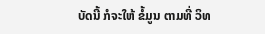ບັດນີ້ ກໍຈະໃຫ້ ຂໍ້ມູນ ຕາມທີ່ ວິທ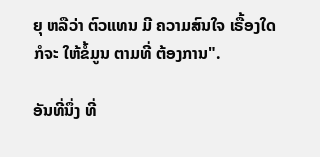ຍຸ ຫລືວ່າ ຕົວແທນ ມີ ຄວາມສົນໃຈ ເຣື້ອງໃດ ກໍຈະ ໃຫ້ຂໍ້ມູນ ຕາມທີ່ ຕ້ອງການ".

ອັນທີ່ນຶ່ງ ທີ່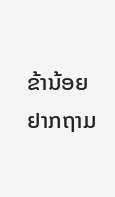ຂ້ານ້ອຍ ຢາກຖາມ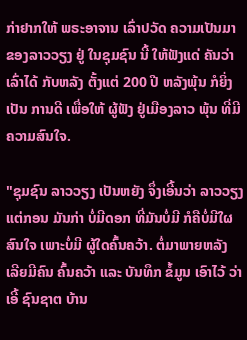ກ່າຢາກໃຫ້ ພຣະອາຈານ ເລົ່າປວັດ ຄວາມເປັນມາ ຂອງລາວວຽງ ຢູ່ ໃນຊຸມຊົນ ນີ້ ໃຫ້ຟັງແດ່ ຄັນວ່າ ເລົ່າໄດ້ ກັບຫລັງ ຕັ້ງແຕ່ 200 ປີ ຫລັງພຸ້ນ ກໍຍິ່ງເປັນ ການດີ ເພື່ອໃຫ້ ຜູ້ຟັງ ຢູ່ເມືອງລາວ ພຸ້ນ ທີ່ມີ ຄວາມສົນໃຈ.

"ຊຸມຊົນ ລາວວຽງ ເປັນຫຍັງ ຈຶ່ງເອີ້ນວ່າ ລາວວຽງ ແຕ່ກອນ ມັນກ່າ ບໍ່ມີດອກ ທີ່ມັນບໍ່ມີ ກໍຄືບໍ່ມີໃຜ ສົນໃຈ ເພາະບໍ່ມີ ຜູ້ໃດຄົ້ນຄວ້າ. ຕໍ່ມາພາຍຫລັງ ເລີຍມີຄົນ ຄົ້ນຄວ້າ ແລະ ບັນທຶກ ຂໍ້ມູນ ເອົາໄວ້ ວ່າ ເອີ້ ຊົນຊາຕ ບ້ານ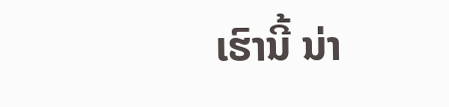ເຮົານີ້ ນ່າ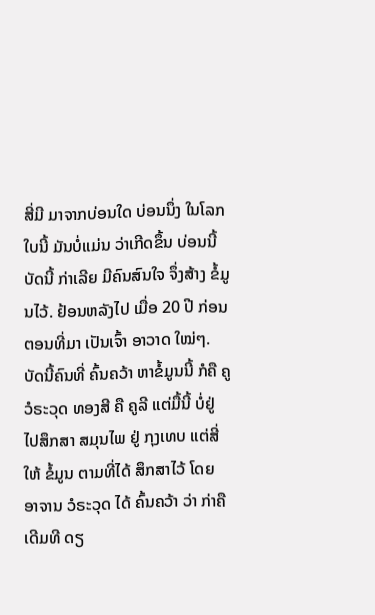ສີ່ມີ ມາຈາກບ່ອນໃດ ບ່ອນນຶ່ງ ໃນໂລກໃບນີ້ ມັນບໍ່ແມ່ນ ວ່າເກີດຂຶ້ນ ບ່ອນນີ້ ບັດນີ້ ກ່າເລີຍ ມີຄົນສົນໃຈ ຈຶ່ງສ້າງ ຂໍ້ມູນໄວ້. ຢ້ອນຫລັງໄປ ເມື່ອ 20 ປີ ກ່ອນ ຕອນທີ່ມາ ເປັນເຈົ້າ ອາວາດ ໃໝ່ໆ. ບັດນີ້ຄົນທີ່ ຄົ້ນຄວ້າ ຫາຂໍ້ມູນນີ້ ກໍຄື ຄູວໍຣະວຸດ ທອງສີ ຄື ຄູລີ ແຕ່ມື້ນີ້ ບໍ່ຢູ່ ໄປສຶກສາ ສມຸນໄພ ຢູ່ ກຸງເທບ ແຕ່ສີ່ໃຫ້ ຂໍ້ມູນ ຕາມທີ່ໄດ້ ສຶກສາໄວ້ ໂດຍ ອາຈານ ວໍຣະວຸດ ໄດ້ ຄົ້ນຄວ້າ ວ່າ ກ່າຄື ເດີມທີ ດຽ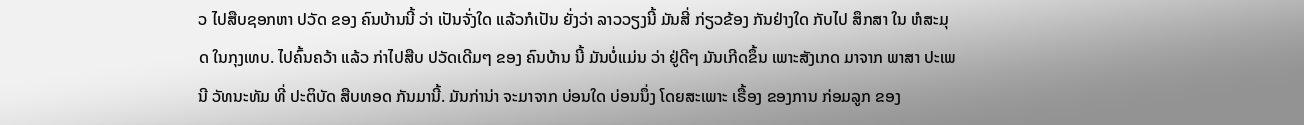ວ ໄປສືບຊອກຫາ ປວັດ ຂອງ ຄົນບ້ານນີ້ ວ່າ ເປັນຈັ່ງໃດ ແລ້ວກໍເປັນ ຍັ່ງວ່າ ລາວວຽງນີ້ ມັນສີ່ ກ່ຽວຂ້ອງ ກັນຢ່າງໃດ ກັບໄປ ສຶກສາ ໃນ ຫໍສະມຸດ ໃນກຸງເທບ. ໄປຄົ້ນຄວ້າ ແລ້ວ ກ່າໄປສືບ ປວັດເດີມໆ ຂອງ ຄົນບ້ານ ນີ້ ມັນບໍ່ແມ່ນ ວ່າ ຢູ່ດີໆ ມັນເກີດຂຶ້ນ ເພາະສັງເກດ ມາຈາກ ພາສາ ປະເພນີ ວັທນະທັມ ທີ່ ປະຕິບັດ ສືບທອດ ກັນມານີ້. ມັນກ່ານ່າ ຈະມາຈາກ ບ່ອນໃດ ບ່ອນນຶ່ງ ໂດຍສະເພາະ ເຣື້ອງ ຂອງການ ກ່ອມລູກ ຂອງ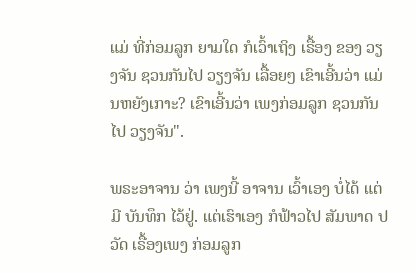ແມ່ ທີ່ກ່ອມລູກ ຍາມໃດ ກໍເວົ້າເຖິງ ເຣື້ອງ ຂອງ ວຽງຈັນ ຊວນກັນໄປ ວຽງຈັນ ເລື້ອຍໆ ເຂົາເອີ້ນວ່າ ແມ່ນຫຍັງເກາະ? ເຂົາເອີ້ນວ່າ ເພງກ່ອມລູກ ຊວນກັນໄປ ວຽງຈັນ".

ພຣະອາຈານ ວ່າ ເພງນີ້ ອາຈານ ເວົ້າເອງ ບໍ່ໄດ້ ແຕ່ມີ ບັນທຶກ ໄວ້ຢູ່. ແຕ່ເຮົາເອງ ກໍຟ້າວໄປ ສັມພາດ ປວັດ ເຣື້ອງເພງ ກ່ອມລູກ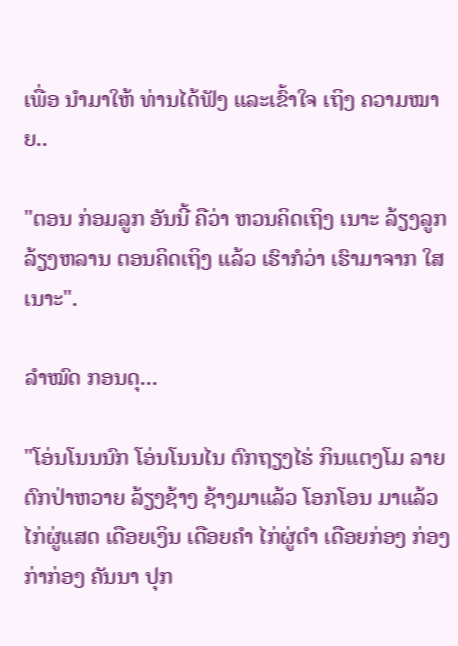ເພື່ອ ນໍາມາໃຫ້ ທ່ານໄດ້ຟັງ ແລະເຂົ້າໃຈ ເຖິງ ຄວາມໝາຍ..

"ຕອນ ກ່ອມລູກ ອັນນີ້ ຄືວ່າ ຫວນຄິດເຖິງ ເນາະ ລ້ຽງລູກ ລ້ຽງຫລານ ຕອນຄິດເຖິງ ແລ້ວ ເຮົາກໍວ່າ ເຮົາມາຈາກ ໃສ ເນາະ".

ລໍາໝົດ ກອນດຸ...

"ໂອ່ນໂນນນົກ ໂອ່ນໂນນໄນ ຕົກຖຽງໄຮ່ ກິນແຕງໂມ ລາຍ ຕົກປ່າຫວາຍ ລ້ຽງຊ້າງ ຊ້າງມາແລ້ວ ໂອກໂອນ ມາແລ້ວ ໄກ່ຜູ່ແສດ ເດືອຍເງິນ ເດືອຍຄໍາ ໄກ່ຜູ່ດໍາ ເດືອຍກ່ອງ ກ່ອງກ່າກ່ອງ ຄັນນາ ປຸກ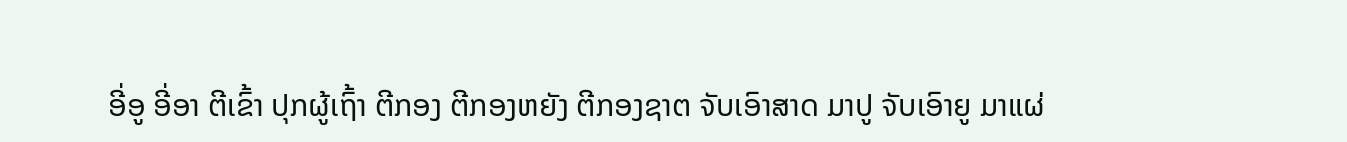ອີ່ອູ ອີ່ອາ ຕີເຂົ້າ ປຸກຜູ້ເຖົ້າ ຕີກອງ ຕີກອງຫຍັງ ຕີກອງຊາຕ ຈັບເອົາສາດ ມາປູ ຈັບເອົາຍູ ມາແຜ່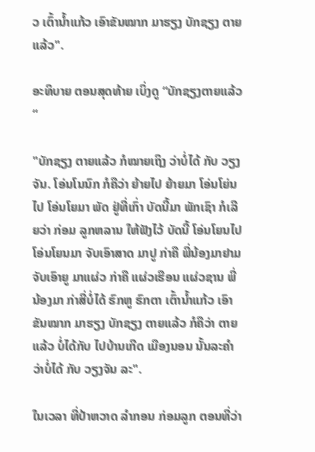ວ ເຕົ້ານໍ້າແກ້ວ ເອົາຂັນໝາກ ມາຮຽງ ບັກຊຽງ ຕາຍແລ້ວ".

ອະທິບາຍ ຕອນສຸດທ້າຍ ເບິ່ງດູ “ບັກຊຽງຕາຍແລ້ວ“

"ບັກຊຽງ ຕາຍແລ້ວ ກໍໝາຍເຖິງ ວ່າບໍ່ໄດ້ ກັບ ວຽງຈັນ. ໂອ່ນໂນນົກ ກໍຄືວ່າ ຍ້າຍໄປ ຍ້າຍມາ ໂອ່ນໂຍ່ນໄປ ໂອ່ນໂຍມາ ພັດ ຢູ່ທີ່ເກົ່າ ບັດນີ້ມາ ພັກເຊົາ ກໍເລີຍວ່າ ກ່ອມ ລູກຫລານ ໃຫ້ຟັງໄວ້ ບັດນີ້ ໂອ່ນໂຍນໄປ ໂອ່ນໂຍນມາ ຈັບເອົາສາດ ມາປູ ກ່າຄື ພີ່ນ້ອງມາຢາມ ຈັບເອົາຍູ ມາແຜ່ວ ກ່າຄື ແຜ່ວເຮືອນ ແຜ່ວຊານ ພີ່ນ້ອງມາ ກ່າສີ່ບໍ່ໄດ້ ຮົກຫູ ຮົກຕາ ເຕົ້ານໍ້າແກ້ວ ເອົາຂັນໝາກ ມາຮຽງ ບັກຊຽງ ຕາຍແລ້ວ ກໍຄືວ່າ ຕາຍແລ້ວ ບໍ່ໄດ້ກັບ ໄປບ້ານເກີດ ເມືອງນອນ ນັ້ນລະຄໍາ ວ່າບໍ່ໄດ້ ກັບ ວຽງຈັນ ລະ".

ໃນເວລາ ທີ່ປ້າຫວາດ ລໍາກອນ ກ່ອມລູກ ຕອນທີ່ວ່າ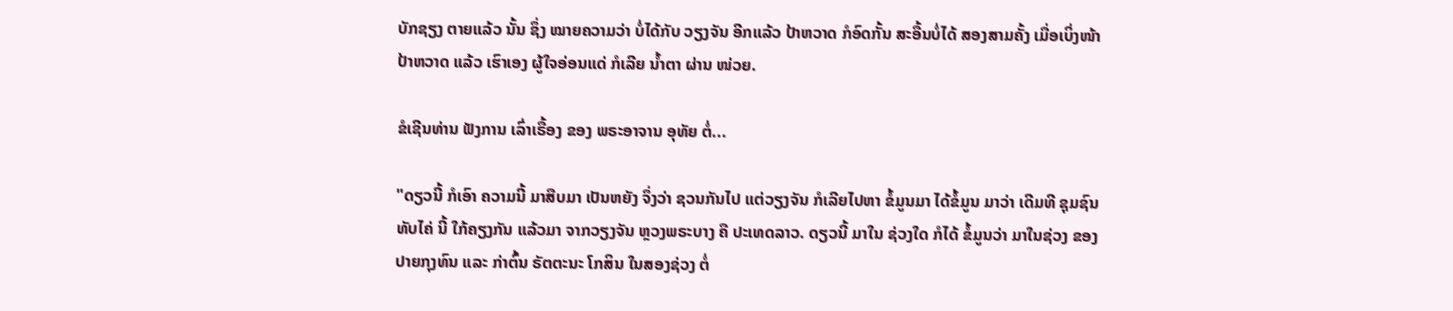ບັກຊຽງ ຕາຍແລ້ວ ນັ້ນ ຊຶ່ງ ໝາຍຄວາມວ່າ ບໍ່ໄດ້ກັບ ວຽງຈັນ ອີກແລ້ວ ປ້າຫວາດ ກໍອົດກັ້ນ ສະອື້ນບໍ່ໄດ້ ສອງສາມຄັ້ງ ເມື່ອເບິ່ງໜ້າ ປ້າຫວາດ ແລ້ວ ເຮົາເອງ ຜູ້ໃຈອ່ອນແດ່ ກໍເລີຍ ນໍ້າຕາ ຜ່ານ ໜ່ວຍ.

ຂໍເຊີນທ່ານ ຟັງການ ເລົ່າເຣື້ອງ ຂອງ ພຣະອາຈານ ອຸທັຍ ຕໍ່...

"ດຽວນີ້ ກໍເອົາ ຄວາມນີ້ ມາສືບມາ ເປັນຫຍັງ ຈຶ່ງວ່າ ຊວນກັນໄປ ແຕ່ວຽງຈັນ ກໍເລີຍໄປຫາ ຂໍ້ມູນມາ ໄດ້ຂໍ້ມູນ ມາວ່າ ເດີມທີ ຊຸມຊົນ ທັບໄຄ່ ນີ້ ໃກ້ຄຽງກັນ ແລ້ວມາ ຈາກວຽງຈັນ ຫຼວງພຣະບາງ ຄື ປະເທດລາວ. ດຽວນີ້ ມາໃນ ຊ່ວງໃດ ກໍໄດ້ ຂໍ້ມູນວ່າ ມາໃນຊ່ວງ ຂອງ ປາຍກຸງທົນ ແລະ ກ່າຕົ້ນ ຣັຕຕະນະ ໂກສິນ ໃນສອງຊ່ວງ ຕໍ່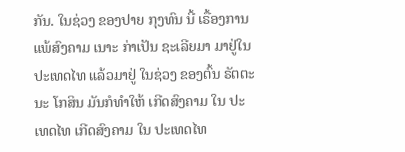ກັນ. ໃນຊ່ວງ ຂອງປາຍ ກຸງທົນ ນີ້ ເຣື້ອງການ ແພ້ສົງຄາມ ເນາະ ກ່າເປັນ ຊະເລີຍມາ ມາຢູ່ໃນ ປະເທດໄທ ແລ້ວມາຢູ່ ໃນຊ່ວງ ຂອງຕົ້ນ ຣັຕຕະນະ ໂກສິນ ມັນກໍທໍາໃຫ້ ເກີດສົງຄາມ ໃນ ປະເທດໄທ ເກີດສົງຄາມ ໃນ ປະເທດໄທ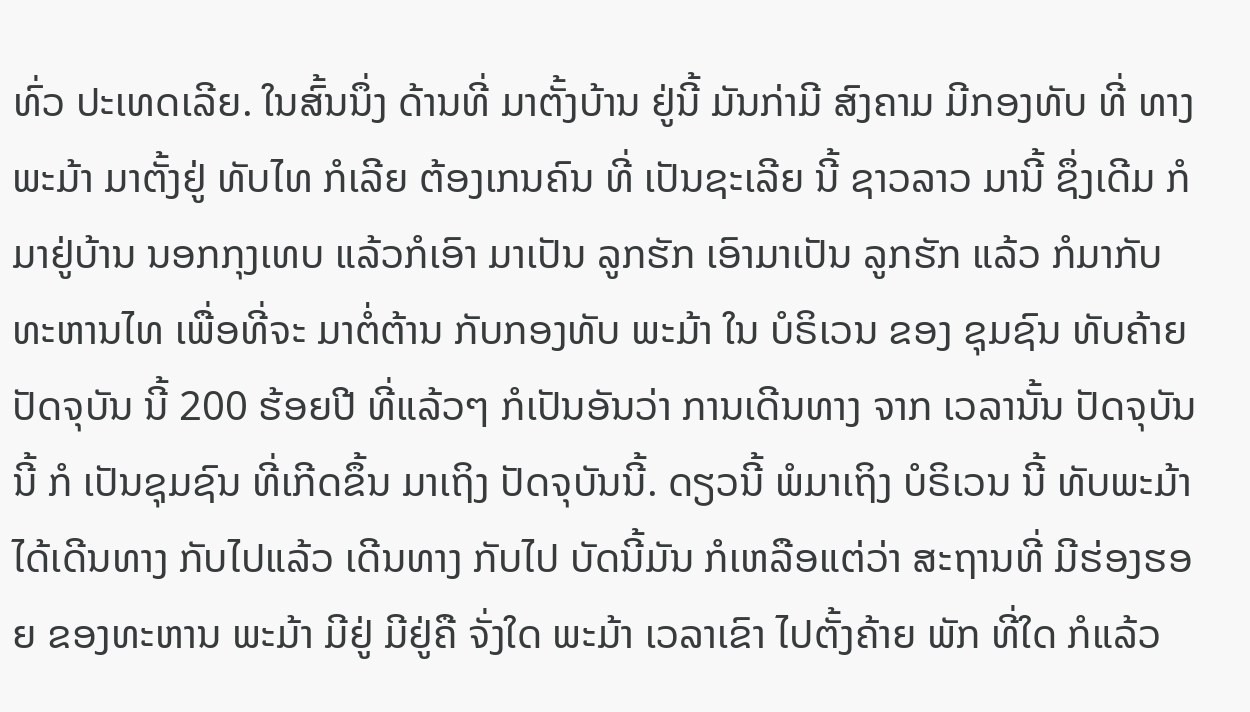ທົ່ວ ປະເທດເລີຍ. ໃນສົ້ນນຶ່ງ ດ້ານທີ່ ມາຕັ້ງບ້ານ ຢູ່ນີ້ ມັນກ່າມີ ສົງຄາມ ມີກອງທັບ ທີ່ ທາງພະມ້າ ມາຕັ້ງຢູ່ ທັບໄທ ກໍເລີຍ ຕ້ອງເກນຄົນ ທີ່ ເປັນຊະເລີຍ ນີ້ ຊາວລາວ ມານີ້ ຊຶ່ງເດີມ ກໍມາຢູ່ບ້ານ ນອກກຸງເທບ ແລ້ວກໍເອົາ ມາເປັນ ລູກຮັກ ເອົາມາເປັນ ລູກຮັກ ແລ້ວ ກໍມາກັບ ທະຫານໄທ ເພື່ອທີ່ຈະ ມາຕໍ່ຕ້ານ ກັບກອງທັບ ພະມ້າ ໃນ ບໍຣິເວນ ຂອງ ຊຸມຊົນ ທັບຄ້າຍ ປັດຈຸບັນ ນີ້ 200 ຮ້ອຍປີ ທີ່ແລ້ວໆ ກໍເປັນອັນວ່າ ການເດີນທາງ ຈາກ ເວລານັ້ນ ປັດຈຸບັນ ນີ້ ກໍ ເປັນຊຸມຊົນ ທີ່ເກີດຂຶ້ນ ມາເຖິງ ປັດຈຸບັນນີ້. ດຽວນີ້ ພໍມາເຖິງ ບໍຣິເວນ ນີ້ ທັບພະມ້າ ໄດ້ເດີນທາງ ກັບໄປແລ້ວ ເດີນທາງ ກັບໄປ ບັດນີ້ມັນ ກໍເຫລືອແຕ່ວ່າ ສະຖານທີ່ ມີຮ່ອງຮອຍ ຂອງທະຫານ ພະມ້າ ມີຢູ່ ມີຢູ່ຄື ຈັ່ງໃດ ພະມ້າ ເວລາເຂົາ ໄປຕັ້ງຄ້າຍ ພັກ ທີ່ໃດ ກໍແລ້ວ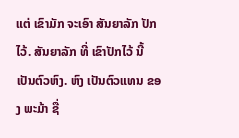ແຕ່ ເຂົາມັກ ຈະເອົາ ສັນຍາລັກ ປັກໄວ້. ສັນຍາລັກ ທີ່ ເຂົາປັກໄວ້ ນີ້ ເປັນຕົວຫົງ. ຫົງ ເປັນຕົວແທນ ຂອງ ພະມ້າ ຊື່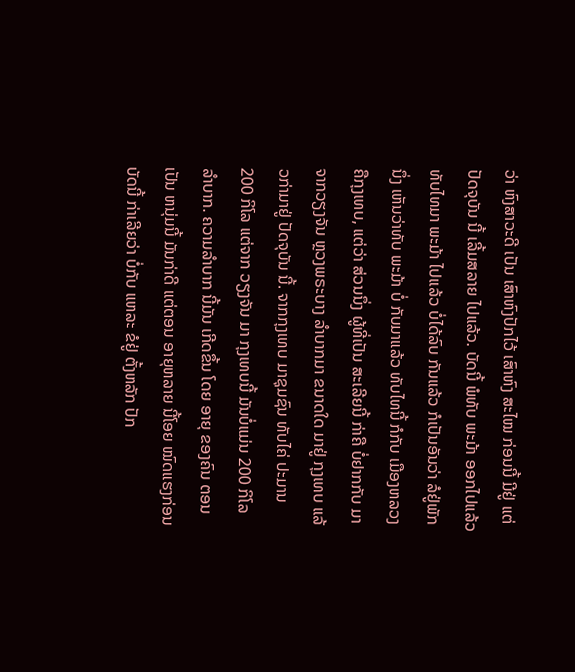ວ່າ ຫົງສາວະດີ ເປັນ ເສົາຫົງປັກໄວ້ ເສົາຫົງ ສະໄໝ ກ່ອນນີ້ ມີຢູ່ ແຕ່ ປັດຈຸບັນ ນີ້ ເລີ້ມສລາຍ ໄປແລ້ວ. ບັດນີ້ ພໍທັບ ພະມ້າ ອອກໄປແລ້ວ ທັບໄທມາ ພະມ້າ ໄປແລ້ວ ບໍ່ໄດ້ລົບ ກັນແລ້ວ ກໍເປັນອັນວ່າ ລໍຢູ່ພັກນຶ່ງ ເຫັນວ່າທັບ ພະມ້າ ບໍ່ ກັບມາແລ້ວ ທັບໄທນີ້ ກໍກັບ ເມືອງຫລວງ ຄືກຸງເທບ, ແຕ່ວ່າ ສ່ວນນຶ່ງ ຜູ້ທີ່ເປັນ ສະເລີຍນີ້ ກ່າຄື ບໍ່ຢາກກັບ ມາ ຈາກວຽງຈັນ ຫຼວງພຣະບາງ ລໍາບາກມາ ຂນາດໃດ ມາຢູ່ ກຸງເທບ ແລ້ວກ່າມາຢູ່ ປັດຈຸບັນ ນີ້. ຈາກກຸງເທບ ມາຊຸມຊົນ ທັບໄຄ່ ປະມານ 200 ກິໂລ ແຕ່ຈາກ ວຽງຈັນ ມາ ກຸງເທບນີ້ ມັນບໍ່ແມ່ນ 200 ກິໂລ ລໍາບາກ. ຄວາມລໍາບາກ ນີ້ມັນ ເກີດຂຶ້ນ ໂດຍ ອາຍຸ ຂອງຄົນ ຕອນເປັນ ຫນຸ່ມນີ້ ມັນກ່າດີ ແຕ່ຕອນ ອາຍຸຫລາຍ ນີ້ໂອຍ ໝົດແຮງກ່ອນ ບັດນີ້ ກ່າເລີຍວ່າ ບໍ່ກັບ ແຫລະ ຂໍຢູ່ ຕັ້ງຫລັກ ປັກ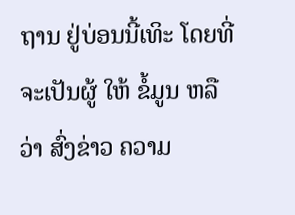ຖານ ຢູ່ບ່ອນນີ້ເທິະ ໂດຍທີ່ ຈະເປັນຜູ້ ໃຫ້ ຂໍ້ມູນ ຫລືວ່າ ສົ່ງຂ່າວ ຄວາມ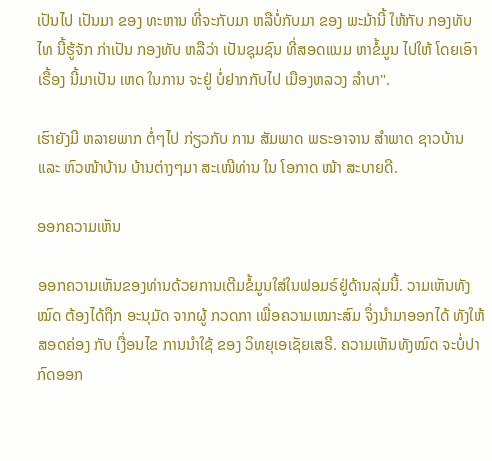ເປັນໄປ ເປັນມາ ຂອງ ທະຫານ ທີ່ຈະກັບມາ ຫລືບໍ່ກັບມາ ຂອງ ພະມ້ານີ້ ໃຫ້ກັບ ກອງທັບໄທ ນີ້ຮູ້ຈັກ ກ່າເປັນ ກອງທັບ ຫລືວ່າ ເປັນຊຸມຊົນ ທີ່ສອດແນມ ຫາຂໍ້ມູນ ໄປໃຫ້ ໂດຍເອົາເຣື້ອງ ນີ້ມາເປັນ ເຫດ ໃນການ ຈະຢູ່ ບໍ່ຢາກກັບໄປ ເມືອງຫລວງ ລໍາບາ".

ເຮົາຍັງມີ ຫລາຍພາກ ຕໍ່ໆໄປ ກ່ຽວກັບ ການ ສັມພາດ ພຣະອາຈານ ສໍາພາດ ຊາວບ້ານ ແລະ ຫົວໜ້າບ້ານ ບ້ານຕ່າງໆມາ ສະເໜີທ່ານ ໃນ ໂອກາດ ໜ້າ ສະບາຍດີ.

ອອກຄວາມເຫັນ

ອອກຄວາມເຫັນຂອງທ່ານດ້ວຍການເຕີມຂໍ້ມູນໃສ່ໃນຟອມຣ໌ຢູ່ດ້ານລຸ່ມນີ້. ວາມເຫັນທັງໝົດ ຕ້ອງໄດ້ຖືກ ອະນຸມັດ ຈາກຜູ້ ກວດກາ ເພື່ອຄວາມເໝາະສົມ ຈຶ່ງນໍາມາອອກໄດ້ ທັງໃຫ້ສອດຄ່ອງ ກັບ ເງື່ອນໄຂ ການນຳໃຊ້ ຂອງ ວິທຍຸເອເຊັຍເສຣີ. ຄວາມເຫັນທັງໝົດ ຈະບໍ່ປາກົດອອກ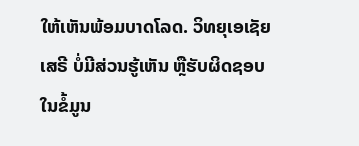ໃຫ້ເຫັນພ້ອມບາດໂລດ. ວິທຍຸເອເຊັຍເສຣີ ບໍ່ມີສ່ວນຮູ້ເຫັນ ຫຼືຮັບຜິດຊອບ ໃນຂໍ້ມູນ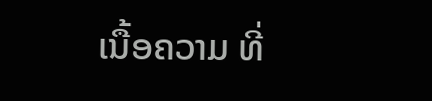ເນື້ອຄວາມ ທີ່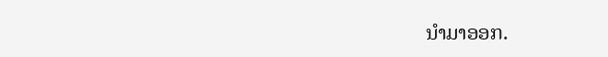ນໍາມາອອກ.